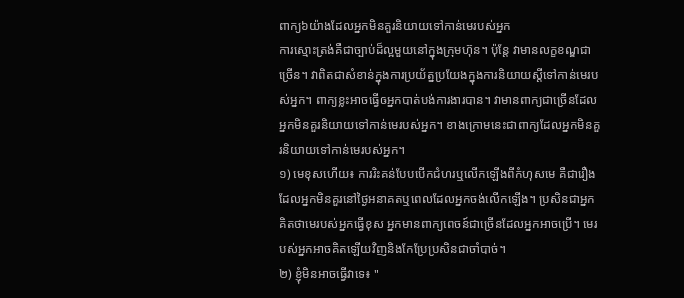ពាក្យ៦យ៉ាងដែលអ្នកមិនគួរនិយាយទៅកាន់មេរបស់អ្នក
ការស្មោះត្រង់គឺជាច្បាប់ដ៏ល្អមួយនៅក្នុងក្រុមហ៊ុន។ ប៉ុន្តែ វាមានលក្ខខណ្ឌជាច្រើន។ វាពិតជាសំខាន់ក្នុងការប្រយ័ត្នប្រយែងក្នុងការនិយាយស្តីទៅកាន់មេរបស់អ្នក។ ពាក្យខ្លះអាចធ្វើឲអ្នកបាត់បង់ការងារបាន។ វាមានពាក្យជាច្រើនដែលអ្នកមិនគួរនិយាយទៅកាន់មេរបស់អ្នក។ ខាងក្រោមនេះជាពាក្យដែលអ្នកមិនគួរនិយាយទៅកាន់មេរបស់អ្នក។
១) មេខុសហើយ៖ ការរិះគន់បែបបើកជំហរឬលើកឡើងពីកំហុសមេ គឺជារឿងដែលអ្នកមិនគួរនៅថ្ងៃអនាគតឬពេលដែលអ្នកចង់លើកឡើង។ ប្រសិនជាអ្នកគិតថាមេរបស់អ្នកធ្វើខុស អ្នកមានពាក្យពេចន៍ជាច្រើនដែលអ្នកអាចប្រើ។ មេរបស់អ្នកអាចគិតឡើយវិញនិងកែប្រែប្រសិនជាចាំបាច់។
២) ខ្ញុំមិនអាចធ្វើវាទេ៖ "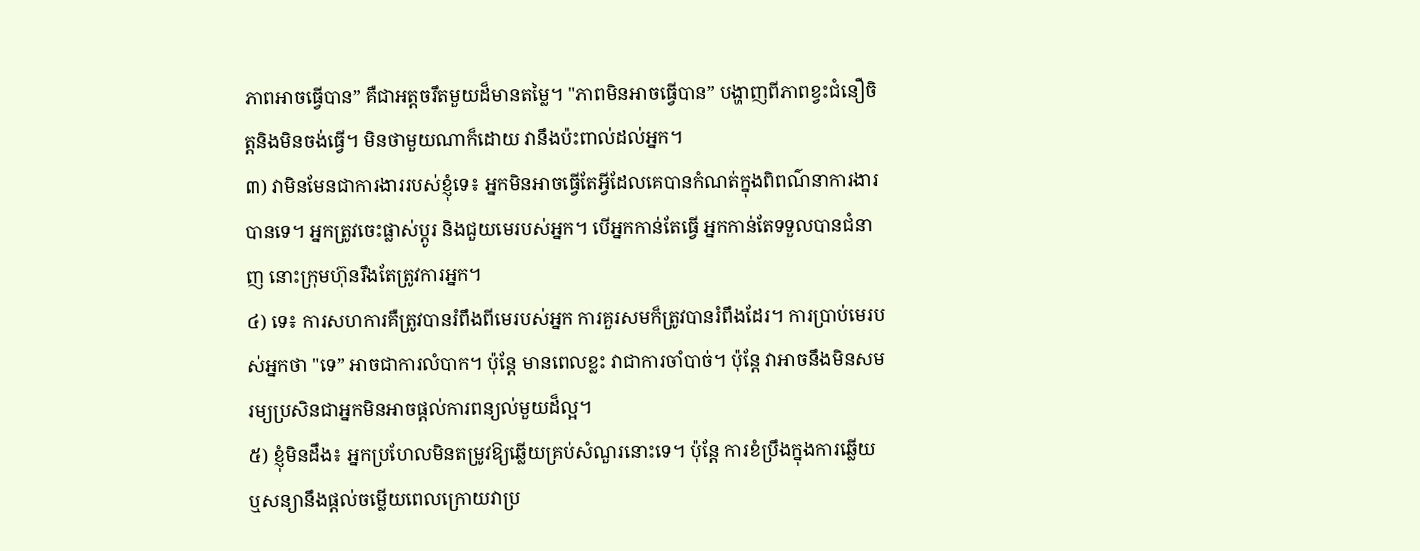ភាពអាចធ្វើបាន” គឺជាអត្តចរឹតមួយដ៏មានតម្លៃ។ "ភាពមិនអាចធ្វើបាន” បង្ហាញពីភាពខ្វះជំនឿចិត្តនិងមិនចង់ធ្វើ។ មិនថាមួយណាក៏ដោយ វានឹងប៉ះពាល់ដល់អ្នក។
៣) វាមិនមែនជាការងាររបស់ខ្ញុំទេ៖ អ្នកមិនអាចធ្វើតែអ្វីដែលគេបានកំណត់ក្នុងពិពណ៌នាការងារបានទេ។ អ្នកត្រូវចេះផ្លាស់ប្ដូរ និងជួយមេរបស់អ្នក។ បើអ្នកកាន់តែធ្វើ អ្នកកាន់តែទទួលបានជំនាញ នោះក្រុមហ៊ុនរឹងតែត្រូវការអ្នក។
៤) ទេ៖ ការសហការគឺត្រូវបានរំពឹងពីមេរបស់អ្នក ការគួរសមក៏ត្រូវបានរំពឹងដែរ។ ការប្រាប់មេរបស់អ្នកថា "ទេ” អាចជាការលំបាក។ ប៉ុន្តែ មានពេលខ្លះ វាជាការចាំបាច់។ ប៉ុន្តែ វាអាចនឹងមិនសមរម្យប្រសិនជាអ្នកមិនអាចផ្ដល់ការពន្យល់មួយដ៏ល្អ។
៥) ខ្ញុំមិនដឹង៖ អ្នកប្រហែលមិនតម្រូវឱ្យឆ្លើយគ្រប់សំណួរនោះទេ។ ប៉ុន្តែ ការខំប្រឹងក្នុងការឆ្លើយ ឬសន្យានឹងផ្តល់ចម្លើយពេលក្រោយវាប្រ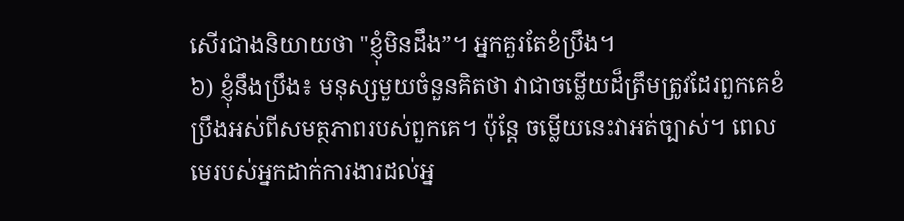សើរជាងនិយាយថា "ខ្ញុំមិនដឹង”។ អ្នកគួរតែខំប្រឹង។
៦) ខ្ញុំនឹងប្រឹង៖ មនុស្សមួយចំនួនគិតថា វាជាចម្លើយដ៏ត្រឹមត្រូវដែរពួកគេខំប្រឹងអស់ពីសមត្ថភាពរបស់ពួកគេ។ ប៉ុន្តែ ចម្លើយនេះវាអត់ច្បាស់។ ពេលមេរបស់អ្នកដាក់ការងារដល់អ្ន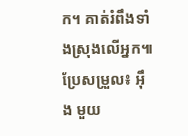ក។ គាត់រំពឹងទាំងស្រុងលើអ្នក៕
ប្រែសម្រួល៖ អ៊ឹង មួយ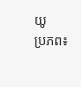យូ
ប្រភព៖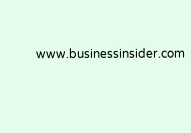www.businessinsider.com